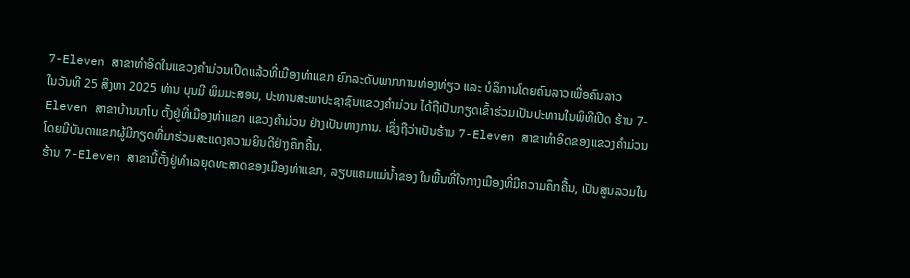7-Eleven ສາຂາທໍາອິດໃນແຂວງຄໍາມ່ວນເປີດແລ້ວທີ່ເມືອງທ່າແຂກ ຍົກລະດັບພາກການທ່ອງທ່ຽວ ແລະ ບໍລິການໂດຍຄົນລາວເພື່ອຄົນລາວ
ໃນວັນທີ 25 ສິງຫາ 2025 ທ່ານ ບຸນມີ ພິມມະສອນ, ປະທານສະພາປະຊາຊົນແຂວງຄຳມ່ວນ ໄດ້ຖືເປັນກຽດເຂົ້າຮ່ວມເປັນປະທານໃນພິທີເປີດ ຮ້ານ 7-Eleven ສາຂາບ້ານນາໂບ ຕັ້ງຢູ່ທີ່ເມືອງທ່າແຂກ ແຂວງຄໍາມ່ວນ ຢ່າງເປັນທາງການ. ເຊິ່ງຖືວ່າເປັນຮ້ານ 7-Eleven ສາຂາທຳອິດຂອງແຂວງຄໍາມ່ວນ ໂດຍມີບັນດາແຂກຜູ້ມີກຽດທີ່ມາຮ່ວມສະແດງຄວາມຍິນດີຢ່າງຄຶກຄື້ນ.
ຮ້ານ 7-Eleven ສາຂານີ້ຕັ້ງຢູ່ທໍາເລຍຸດທະສາດຂອງເມືອງທ່າແຂກ, ລຽບແຄມແມ່ນ້ຳຂອງ ໃນພື້ນທີ່ໃຈກາງເມືອງທີ່ມີຄວາມຄຶກຄື້ນ, ເປັນສູນລວມໃນ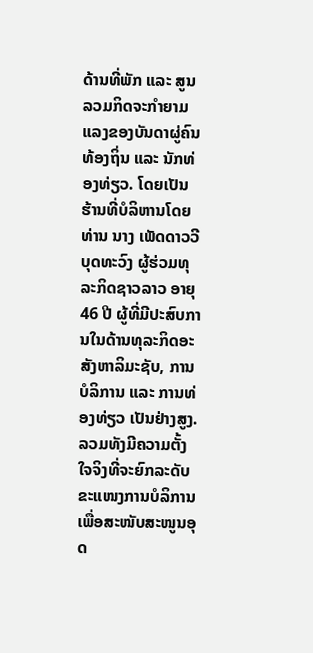ດ້ານທີ່ພັກ ແລະ ສູນລວມກິດຈະກໍາຍາມແລງຂອງບັນດາຜູ່ຄົນທ້ອງຖິ່ນ ແລະ ນັກທ່ອງທ່ຽວ. ໂດຍເປັນຮ້ານທີ່ບໍລິຫານໂດຍ ທ່ານ ນາງ ເພັດດາວວີ ບຸດທະວົງ ຜູ້ຮ່ວມທຸລະກິດຊາວລາວ ອາຍຸ 46 ປີ ຜູ້ທີ່ມີປະສົບການໃນດ້ານທຸລະກິດອະສັງຫາລິມະຊັບ, ການບໍລິການ ແລະ ການທ່ອງທ່ຽວ ເປັນຢ່າງສູງ. ລວມທັງມີຄວາມຕັ້ງໃຈຈິງທີ່ຈະຍົກລະດັບຂະແໜງການບໍລິການ ເພື່ອສະໜັບສະໜູນອຸດ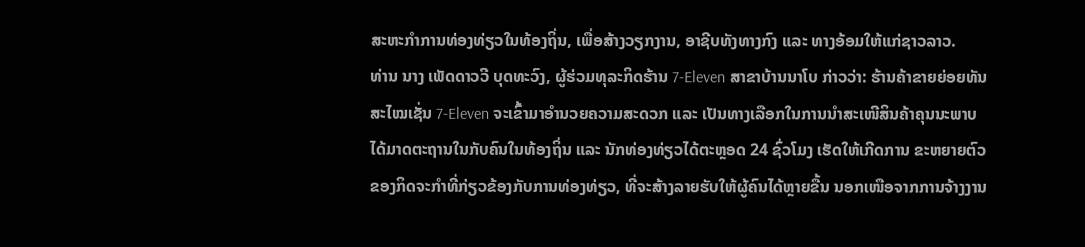ສະຫະກໍາການທ່ອງທ່ຽວໃນທ້ອງຖິ່ນ, ເພື່ອສ້າງວຽກງານ, ອາຊີບທັງທາງກົງ ແລະ ທາງອ້ອມໃຫ້ແກ່ຊາວລາວ.
ທ່ານ ນາງ ເພັດດາວວີ ບຸດທະວົງ, ຜູ້ຮ່ວມທຸລະກິດຮ້ານ 7-Eleven ສາຂາບ້ານນາໂບ ກ່າວວ່າ: ຮ້ານຄ້າຂາຍຍ່ອຍທັນສະໄໝເຊັ່ນ 7-Eleven ຈະເຂົ້າມາອຳນວຍຄວາມສະດວກ ແລະ ເປັນທາງເລືອກໃນການນໍາສະເໜີສິນຄ້າຄຸນນະພາບໄດ້ມາດຕະຖານໃນກັບຄົນໃນທ້ອງຖິ່ນ ແລະ ນັກທ່ອງທ່ຽວໄດ້ຕະຫຼອດ 24 ຊົ່ວໂມງ ເຮັດໃຫ້ເກີດການ ຂະຫຍາຍຕົວຂອງກິດຈະກໍາທີ່ກ່ຽວຂ້ອງກັບການທ່ອງທ່ຽວ, ທີ່ຈະສ້າງລາຍຮັບໃຫ້ຜູ້ຄົນໄດ້ຫຼາຍຂື້ນ ນອກເໜືອຈາກການຈ້າງງານ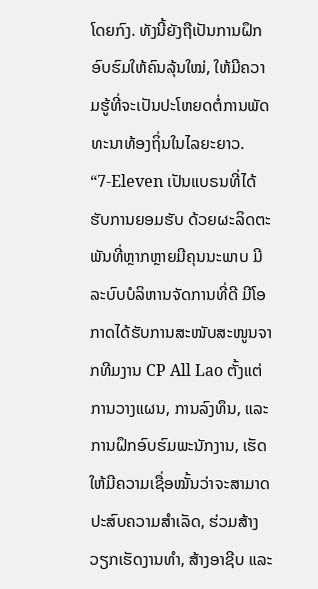ໂດຍກົງ. ທັງນີ້ຍັງຖືເປັນການຝຶກອົບຮົມໃຫ້ຄົນລຸ້ນໃໝ່, ໃຫ້ມີຄວາມຮູ້ທີ່ຈະເປັນປະໂຫຍດຕໍ່ການພັດທະນາທ້ອງຖິ່ນໃນໄລຍະຍາວ.
“7-Eleven ເປັນແບຣນທີ່ໄດ້ຮັບການຍອມຮັບ ດ້ວຍຜະລິດຕະພັນທີ່ຫຼາກຫຼາຍມີຄຸນນະພາບ ມີລະບົບບໍລິຫານຈັດການທີ່ດີ ມີໂອກາດໄດ້ຮັບການສະໜັບສະໜູນຈາກທີມງານ CP All Lao ຕັ້ງແຕ່ການວາງແຜນ, ການລົງທຶນ, ແລະ ການຝຶກອົບຮົມພະນັກງານ, ເຮັດໃຫ້ມີຄວາມເຊື່ອໝັ້ນວ່າຈະສາມາດປະສົບຄວາມສຳເລັດ, ຮ່ວມສ້າງວຽກເຮັດງານທຳ, ສ້າງອາຊີບ ແລະ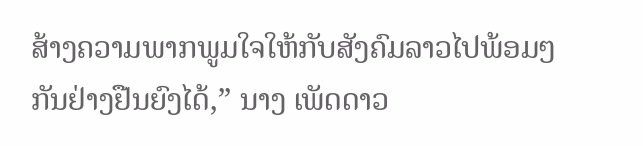ສ້າງຄວາມພາກພູມໃຈໃຫ້ກັບສັງຄົມລາວໄປພ້ອມໆກັນຢ່າງຢືນຍົງໄດ້,” ນາງ ເພັດດາວ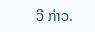ວີ ກ່າວ.